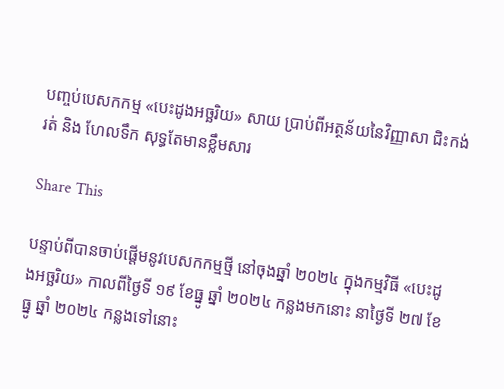បញ្ចប់បេសកកម្ម «បេះដូងអច្ឆរិយ» សាយ ប្រាប់ពីអត្ថន័យនៃវិញ្ញាសា ជិះកង់ រត់ និង ហែលទឹក សុទ្ធតែមានខ្លឹមសារ

Share This

បន្ទាប់ពីបានចាប់ផ្តើមនូវបេសកកម្មថ្មី នៅចុងឆ្នាំ ២០២៤ ក្នុងកម្មវិធី «បេះដូងអច្ឆរិយ» កាលពីថ្ងៃទី ១៩ ខែធ្នូ ឆ្នាំ ២០២៤ កន្លងមកនោះ នាថ្ងៃទី ២៧ ខែធ្នូ ឆ្នាំ ២០២៤ កន្លងទៅនោះ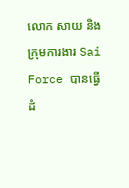លោក សាយ និង ក្រុមការងារ Sai Force បានធ្វើដំ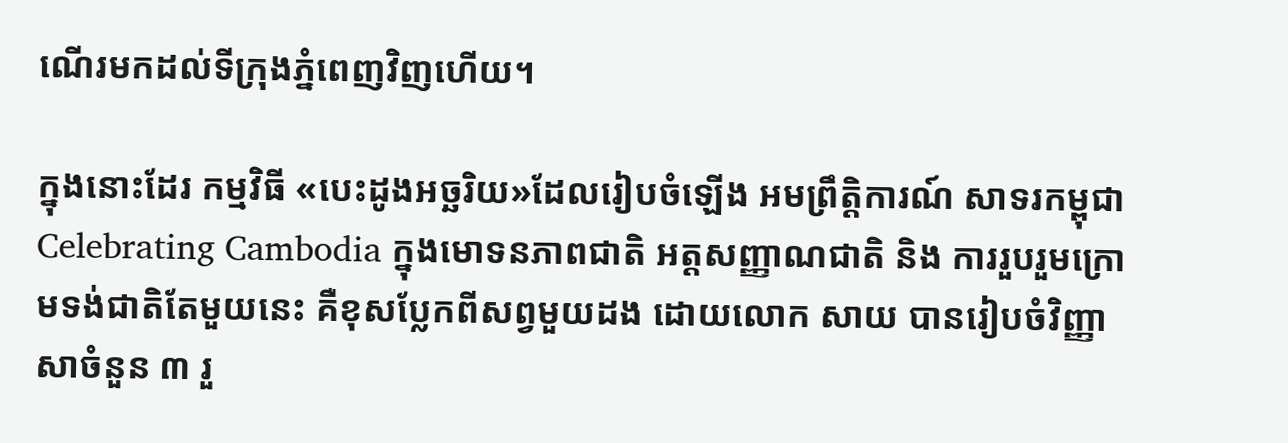ណើរមកដល់ទីក្រុងភ្នំពេញវិញហើយ។

ក្នុងនោះដែរ កម្មវិធី «បេះដូងអច្ឆរិយ»ដែលរៀបចំឡើង អមព្រឹត្តិការណ៍ សាទរកម្ពុជា Celebrating Cambodia ក្នុងមោទនភាពជាតិ អត្តសញ្ញាណជាតិ និង ការរួបរួមក្រោមទង់ជាតិតែមួយនេះ គឺខុសប្លែកពីសព្វមួយដង ដោយលោក សាយ បានរៀបចំវិញ្ញាសាចំនួន ៣ រួ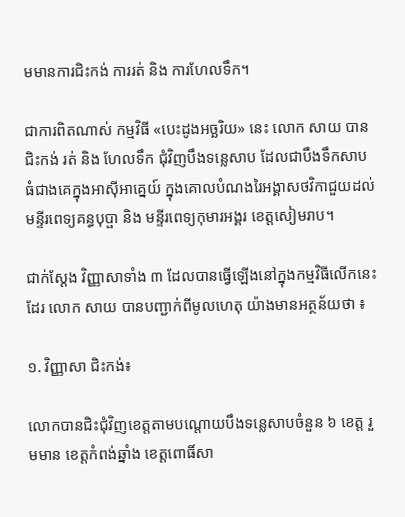មមានការជិះកង់ ការរត់ និង ការហែលទឹក។

ជាការពិតណាស់ កម្មវិធី «បេះដូងអច្ឆរិយ» នេះ លោក សាយ បានជិះកង់ រត់ និង ហែលទឹក ជុំវិញបឹងទន្លេសាប ដែលជាបឹងទឹកសាបធំជាងគេក្នុងអាស៊ីអាគ្នេយ៍ ក្នុងគោលបំណងរៃអង្គាសថវិកាជួយដល់មន្ទីរពេទ្យគន្ធបុប្ផា និង មន្ទីរពេទ្យកុមារអង្គរ ខេត្តសៀមរាប។

ជាក់ស្តែង វិញ្ញាសាទាំង ៣ ដែលបានធ្វើឡើងនៅក្នុងកម្មវិធីលើកនេះដែរ លោក សាយ បានបញ្ជាក់ពីមូលហេតុ យ៉ាងមានអត្ថន័យថា ៖

១. វិញ្ញាសា ជិះកង់៖

លោកបានជិះជុំវិញខេត្តតាមបណ្តោយបឹងទន្លេសាបចំនួន ៦ ខេត្ត រួមមាន ខេត្តកំពង់ឆ្នាំង ខេត្តពោធិ៍សា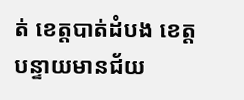ត់ ខេត្តបាត់ដំបង ខេត្តបន្ទាយមានជ័យ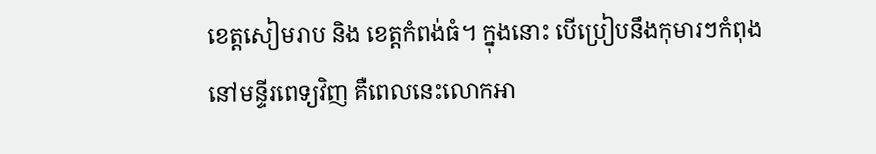ខេត្តសៀមរាប និង ខេត្តកំពង់ធំ។ ក្នុងនោះ បើប្រៀបនឹងកុមារៗកំពុងនៅមន្ទីរពេទ្យវិញ គឺពេលនេះលោកអា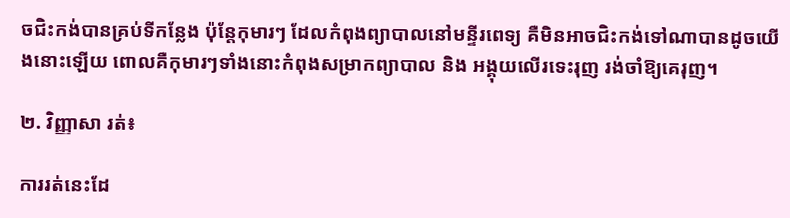ចជិះកង់បានគ្រប់ទីកន្លែង ប៉ុន្តែកុមារៗ ដែលកំពុងព្យាបាលនៅមន្ទីរពេទ្យ គឺមិនអាចជិះកង់ទៅណាបានដូចយើងនោះឡើយ ពោលគឺកុមារៗទាំងនោះកំពុងសម្រាកព្យាបាល និង អង្គុយលើរទេះរុញ រង់ចាំឱ្យគេរុញ។

២. វិញ្ញាសា រត់៖

ការរត់នេះដែ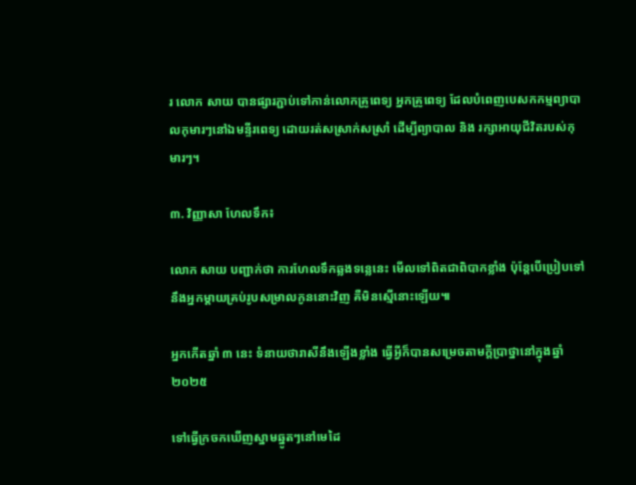រ លោក សាយ បានផ្សារភ្ជាប់ទៅកាន់លោកគ្រូពេទ្យ អ្នកគ្រូពេទ្យ ដែលបំពេញបេសកកម្មព្យាបាលកុមារៗនៅឯមន្ទីរពេទ្យ ដោយរត់សស្រាក់សស្រាំ ដើម្បីព្យាបាល និង រក្សាអាយុជីវិតរបស់កុមារៗ។

៣. វិញ្ញាសា ហែលទឹក៖

លោក សាយ បញ្ជាក់ថា ការហែលទឹកឆ្លងទន្លេនេះ មើលទៅពិតជាពិបាកខ្លាំង ប៉ុន្តែបើប្រៀបទៅនឹងអ្នកម្តាយគ្រប់រូបសម្រាលកូននោះវិញ គឺមិនស្មើនោះឡើយ៕

អ្នកកើតឆ្នាំ ៣ នេះ ទំនាយថារាសីនឹងឡើងខ្លាំង ធ្វើអ្វីក៏បានសម្រេចតាមក្ដីប្រាថ្នានៅក្នុងឆ្នាំ ២០២៥

ទៅធ្វើក្រចកឃើញស្នាមឆ្នូតៗនៅមេដៃ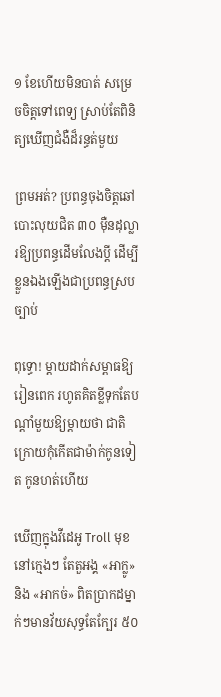១ ខែហើយមិនបាត់ សម្រេចចិត្តទៅពេទ្យ ស្រាប់តែពិនិត្យឃើញជំងឺដ៏រន្ធត់មួយ

ព្រមអត់? ប្រពន្ធចុងចិត្តឆៅបោះលុយជិត ៣០ ម៉ឺនដុល្លារឱ្យប្រពន្ធដើមលែងប្តី ដើម្បីខ្លួនឯងឡើងជាប្រពន្ធស្របច្បាប់

ពុទ្ធោ! ម្ដាយដាក់សម្ពាធឱ្យរៀនពេក រហូតគិតខ្លីទុកតែបណ្ដាំមួយឱ្យម្តាយថា ជាតិក្រោយកុំកើតជាម៉ាក់កូនទៀត កូនហត់ហើយ

ឃើញក្នុងវីដេអូ Troll មុខនៅក្មេងៗ តែតួអង្គ «អាក្លូ» និង «អាកច់» ពិតប្រាកដម្នាក់ៗមានវ័យសុទ្ធតែក្បែរ ៥០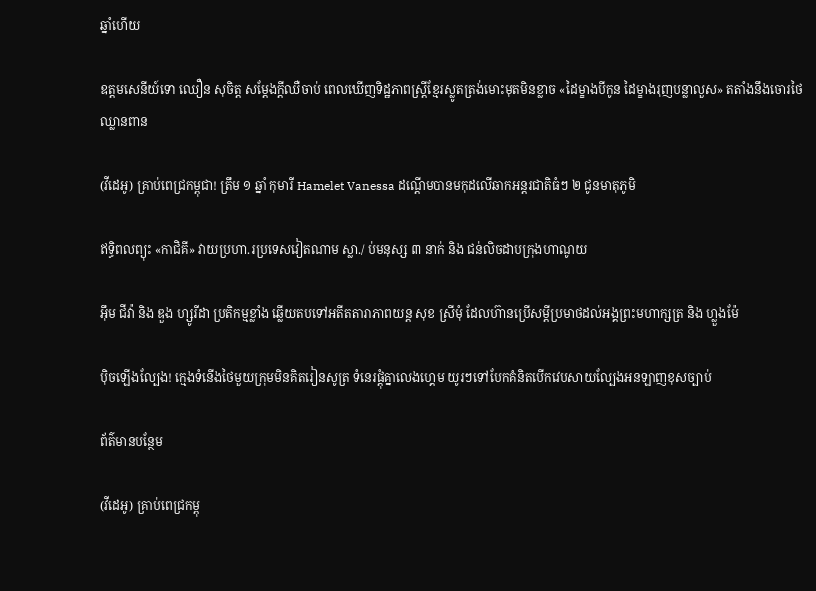ឆ្នាំហើយ

ឧត្តមសេនីយ៍ទោ ឈឿន សុចិត្ត សម្ដែងក្ដីឈឺចាប់ ពេលឃើញទិដ្ឋភាពស្រ្តីខ្មែរស្លូតត្រង់មោះមុតមិនខ្លាច «ដៃម្ខាងបីកូន ដៃម្ខាងរុញបន្លាលួស» តតាំងនឹងចោរថៃឈ្លានពាន

(វីដេអូ) គ្រាប់ពេជ្រកម្ពុជា! ត្រឹម ១ ឆ្នាំ កុមារី Hamelet Vanessa ដណ្ដើមបានមកុដលើឆាកអន្តរជាតិធំៗ ២ ជូនមាតុភូមិ

ឥទ្ធិពលព្យុះ «កាជិគី» វាយប្រហា.រប្រទេសវៀតណាម ស្លា./ ប់មនុស្ស ៣ នាក់ និង ជន់លិចដាបក្រុងហាណូយ

អ៊ឹម ជីវ៉ា និង ឌួង ហ្សូរីដា ប្រតិកម្មខ្លាំង ឆ្លើយតបទៅអតីតតារាភាពយន្ត សុខ ស្រីមុំ ដែលហ៊ានប្រើសម្ដីប្រមាថដល់អង្គព្រះមហាក្សត្រ និង ហ្លួងម៉ែ

ប៉ិចឡើងល្បែង! ក្មេងទំនើងថៃមួយក្រុមមិនគិតរៀនសូត្រ ទំនេរផ្ដុំគ្នាលេងហ្គេម យូរៗទៅបែកគំនិតបើកវេបសាយល្បែងអនឡាញខុសច្បាប់

ព័ត៌មានបន្ថែម

(វីដេអូ) គ្រាប់ពេជ្រកម្ពុ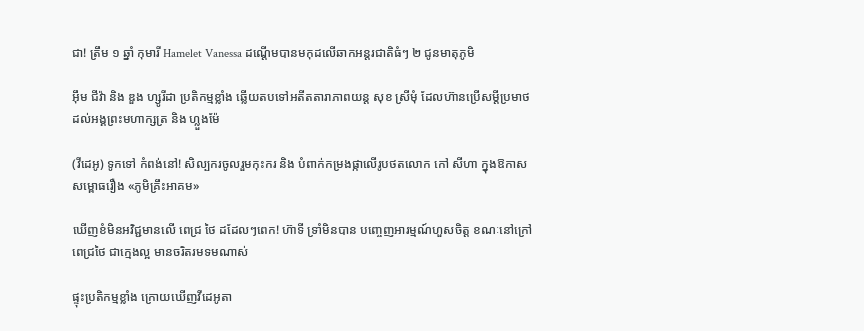ជា! ត្រឹម ១ ឆ្នាំ កុមារី Hamelet Vanessa ដណ្ដើមបានមកុដលើឆាកអន្តរជាតិធំៗ ២ ជូនមាតុភូមិ

អ៊ឹម ជីវ៉ា និង ឌួង ហ្សូរីដា ប្រតិកម្មខ្លាំង ឆ្លើយតបទៅអតីតតារាភាពយន្ត សុខ ស្រីមុំ ដែលហ៊ានប្រើសម្ដីប្រមាថដល់អង្គព្រះមហាក្សត្រ និង ហ្លួងម៉ែ

(វីដេអូ) ទូកទៅ កំពង់នៅ! សិល្បករចូលរួមកុះករ និង បំពាក់កម្រងផ្កាលើរូបថតលោក កៅ សីហា ក្នុងឱកាសសម្ពោធរឿង «ភូមិគ្រឹះអាគម»

ឃើញខំមិនអវិជ្ជមានលើ ពេជ្រ ថៃ ដដែលៗពេក! ហ៊ាទី ទ្រាំមិនបាន បញ្ចេញអារម្មណ៍ហួសចិត្ត ខណៈនៅក្រៅ ពេជ្រថៃ ជាក្មេងល្អ មានចរិតរមទមណាស់

ផ្ទុះប្រតិកម្មខ្លាំង ក្រោយឃើញវីដេអូតា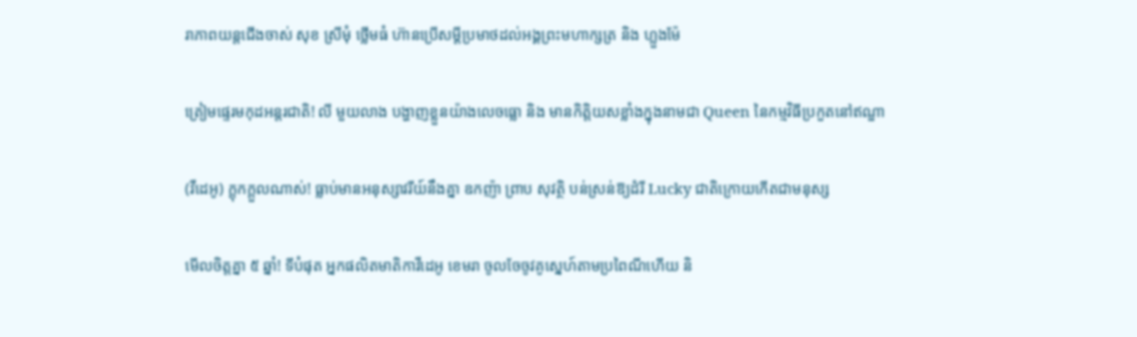រាភាពយន្តជើងចាស់ សុខ ស្រីមុំ ថ្លើមធំ ហ៊ានប្រើសម្ដីប្រមាថដល់អង្គព្រះមហាក្សត្រ និង ហ្លួងម៉ែ

ត្រៀមផ្ទេរមកុដអន្តរជាតិ! លី មួយលាង បង្ហាញខ្លួនយ៉ាងលេចធ្លោ និង មានកិត្តិយសខ្លាំងក្នុងនាមជា Queen នៃកម្មវិធីប្រកួតនៅឥណ្ឌា

(វីដេអូ) ក្ដុកក្ដួលណាស់! ធ្លាប់មានអនុស្សាវរីយ៍នឹងគ្នា ឧកញ៉ា ព្រាប សុវត្ថិ បន់ស្រន់ឱ្យដំរី Lucky ជាតិក្រោយកើតជាមនុស្ស

មើលចិត្តគ្នា ៥ ឆ្នាំ! ទីបំផុត អ្នកផលិតមាតិកាវីដេអូ ខេមរា ចូលចែចូវគូស្នេហ៍តាមប្រពៃណីហើយ និ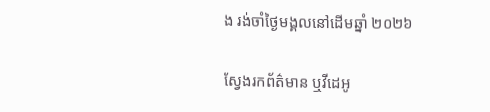ង រង់ចាំថ្ងៃមង្គលនៅដើមឆ្នាំ ២០២៦

ស្វែងរកព័ត៌មាន ឬវីដេអូ